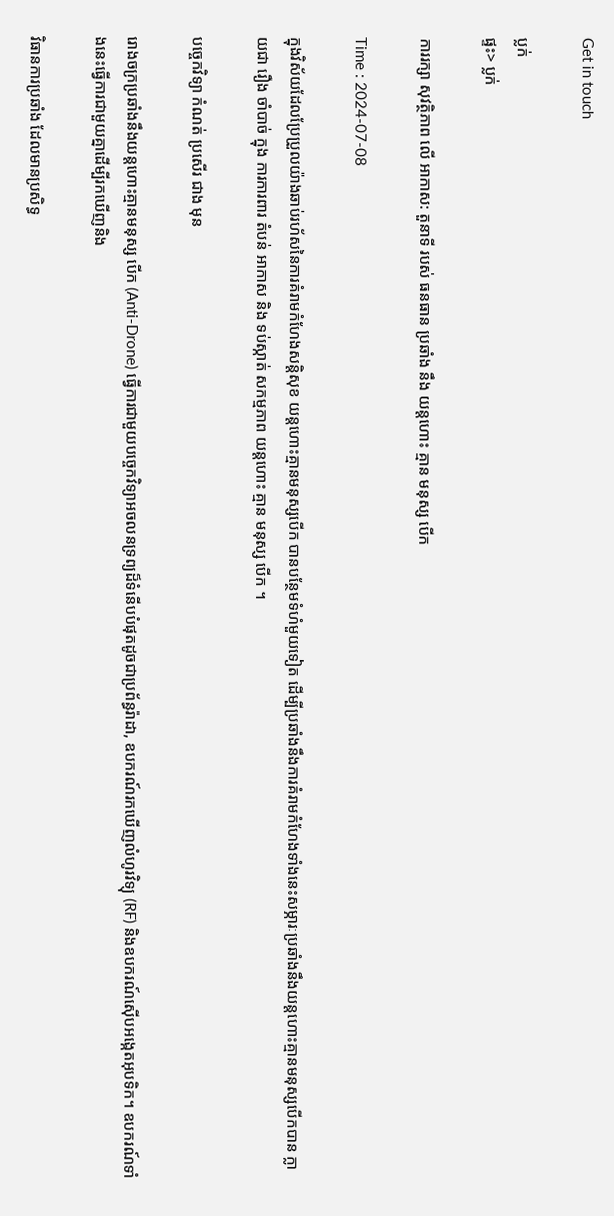Get in touch

ប្លក់
ផ្ទះ> ប្លក់

ការរក្សា សុវត្ថិភាព លើ អាកាស: តួនាទី របស់ ធនធាន ប្រឆាំង នឹង យន្តហោះ គ្មាន មនុស្ស បើក

Time : 2024-07-08

ក្នុងវិស័យដែលប្រែប្រួលយ៉ាងឆាប់រហ័សនៃការគំរាមកំហែងសន្តិសុខ យន្តហោះគ្មានមនុស្សបើក បានបន្ថែមទំហំមួយទៀត ដើម្បីប្រឆាំងនឹងការគំរាមកំហែងទាំងនេះសម្ភារៈប្រឆាំងនឹងយន្តហោះគ្មានមនុស្សបើកបាន ក្លាយជា រឿង ចាំបាច់ ក្នុង ការការពារ តំបន់ អាកាស និង ទប់ស្កាត់ សកម្មភាព យន្តហោះ គ្មាន មនុស្ស បើក ។

បច្ចេកវិទ្យា កំណត់ ប្រសើរ ជាង មុន

រោងចក្រប្រឆាំងនឹងយន្តហោះគ្មានមនុស្ស បើក (Anti-Drone) ធ្វើការជាមួយបច្ចេកវិទ្យាអចលនទ្រព្យដ៏ទំនើបបំផុតដូចជាប្រព័ន្ធរ៉ាដា, ឧបករណ៍រកឃើញលំហូរវិទ្យុ (RF) និងឧបករណ៍ស៊ើបអង្កេតអុបទិក។ ឧបករណ៍ទាំងនេះធ្វើការជាមួយគ្នាដើម្បីរកឃើញនិង

វិធានការប្រឆាំង ដែលមានប្រសិទ្ធ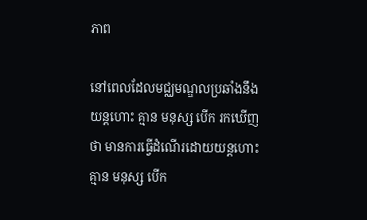ភាព

នៅពេលដែលមជ្ឈមណ្ឌលប្រឆាំងនឹងយន្តហោះ គ្មាន មនុស្ស បើក រកឃើញថា មានការធ្វើដំណើរដោយយន្តហោះ គ្មាន មនុស្ស បើក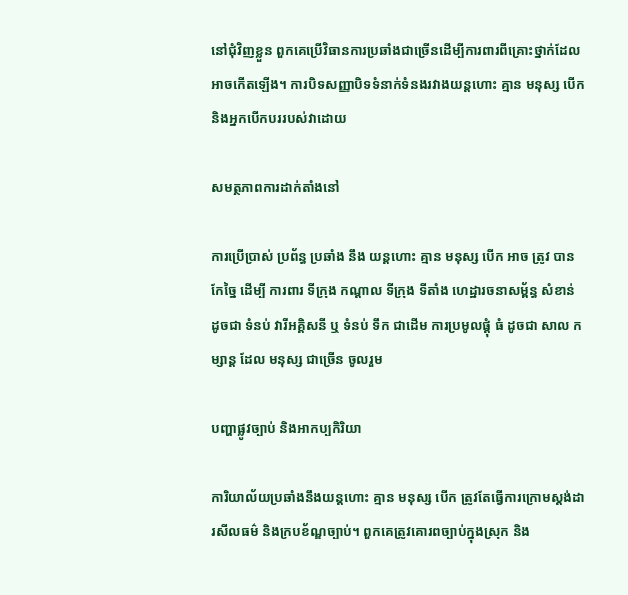នៅជុំវិញខ្លួន ពួកគេប្រើវិធានការប្រឆាំងជាច្រើនដើម្បីការពារពីគ្រោះថ្នាក់ដែលអាចកើតឡើង។ ការបិទសញ្ញាបិទទំនាក់ទំនងរវាងយន្តហោះ គ្មាន មនុស្ស បើក និងអ្នកបើកបររបស់វាដោយ

សមត្ថភាពការដាក់តាំងនៅ

ការប្រើប្រាស់ ប្រព័ន្ធ ប្រឆាំង នឹង យន្តហោះ គ្មាន មនុស្ស បើក អាច ត្រូវ បាន កែច្នៃ ដើម្បី ការពារ ទីក្រុង កណ្តាល ទីក្រុង ទីតាំង ហេដ្ឋារចនាសម្ព័ន្ធ សំខាន់ ដូចជា ទំនប់ វារីអគ្គិសនី ឬ ទំនប់ ទឹក ជាដើម ការប្រមូលផ្តុំ ធំ ដូចជា សាល កម្សាន្ត ដែល មនុស្ស ជាច្រើន ចូលរួម

បញ្ហាផ្លូវច្បាប់ និងអាកប្បកិរិយា

ការិយាល័យប្រឆាំងនឹងយន្តហោះ គ្មាន មនុស្ស បើក ត្រូវតែធ្វើការក្រោមស្តង់ដារសីលធម៌ និងក្របខ័ណ្ឌច្បាប់។ ពួកគេត្រូវគោរពច្បាប់ក្នុងស្រុក និង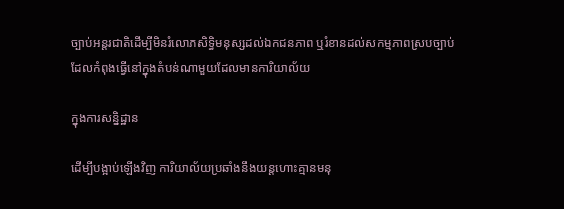ច្បាប់អន្តរជាតិដើម្បីមិនរំលោភសិទ្ធិមនុស្សដល់ឯកជនភាព ឬរំខានដល់សកម្មភាពស្របច្បាប់ដែលកំពុងធ្វើនៅក្នុងតំបន់ណាមួយដែលមានការិយាល័យ

ក្នុងការសន្និដ្ឋាន

ដើម្បីបង្អាប់ឡើងវិញ ការិយាល័យប្រឆាំងនឹងយន្តហោះគ្មានមនុ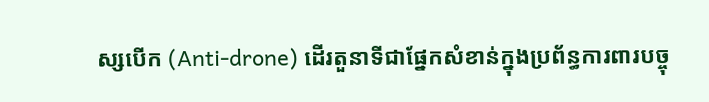ស្សបើក (Anti-drone) ដើរតួនាទីជាផ្នែកសំខាន់ក្នុងប្រព័ន្ធការពារបច្ចុ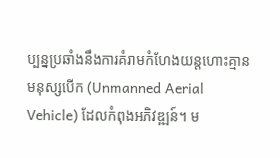ប្បន្នប្រឆាំងនឹងការគំរាមកំហែងយន្តហោះគ្មានមនុស្សបើក (Unmanned Aerial Vehicle) ដែលកំពុងអភិវឌ្ឍន៍។ ម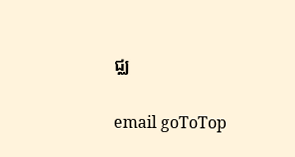ជ្ឈ

email goToTop